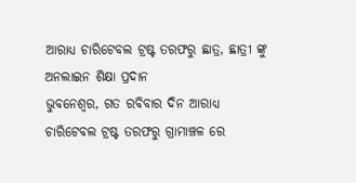ଆରାଧ୍ୟ ଚାରିଟେବଲ ଟ୍ରଷ୍ଟ ତରଫରୁ ଛାତ୍ର, ଛାତ୍ରୀ ଙ୍କୁ ଅନଲାଇନ ଶିକ୍ଷା ପ୍ରଦାନ
ଭୁବନେଶ୍ୱର, ଗତ ରବିବାର ଦିନ ଆରାଧ୍ୟ ଚାରିଟେବଲ ଟ୍ରଷ୍ଟ ତରଫରୁ ଗ୍ରାମାଞ୍ଚଳ ରେ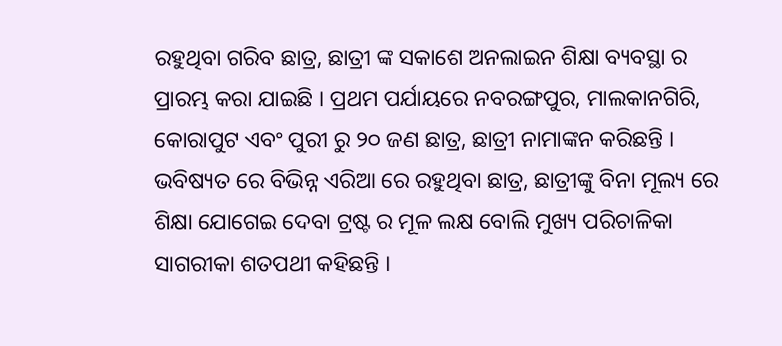ରହୁଥିବା ଗରିବ ଛାତ୍ର, ଛାତ୍ରୀ ଙ୍କ ସକାଶେ ଅନଲାଇନ ଶିକ୍ଷା ବ୍ୟବସ୍ଥା ର ପ୍ରାରମ୍ଭ କରା ଯାଇଛି । ପ୍ରଥମ ପର୍ଯାୟରେ ନବରଙ୍ଗପୁର, ମାଲକାନଗିରି, କୋରାପୁଟ ଏବଂ ପୁରୀ ରୁ ୨୦ ଜଣ ଛାତ୍ର, ଛାତ୍ରୀ ନାମାଙ୍କନ କରିଛନ୍ତି ।
ଭବିଷ୍ୟତ ରେ ବିଭିନ୍ନ ଏରିଆ ରେ ରହୁଥିବା ଛାତ୍ର, ଛାତ୍ରୀଙ୍କୁ ବିନା ମୂଲ୍ୟ ରେ ଶିକ୍ଷା ଯୋଗେଇ ଦେବା ଟ୍ରଷ୍ଟ ର ମୂଳ ଲକ୍ଷ ବୋଲି ମୁଖ୍ୟ ପରିଚାଳିକା ସାଗରୀକା ଶତପଥୀ କହିଛନ୍ତି ।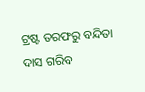ଟ୍ରଷ୍ଟ ତରଫରୁ ବନ୍ଦିତା ଦାସ ଗରିବ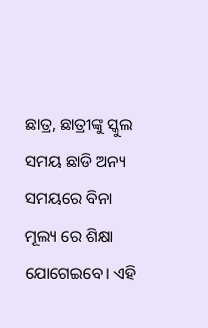ଛାତ୍ର, ଛାତ୍ରୀଙ୍କୁ ସ୍କୁଲ ସମୟ ଛାଡି ଅନ୍ୟ ସମୟରେ ବିନା ମୂଲ୍ୟ ରେ ଶିକ୍ଷା ଯୋଗେଇବେ। ଏହି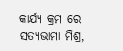କାର୍ଯ୍ୟ କ୍ରମ ରେ ସତ୍ୟଭାମା ମିଶ୍ର,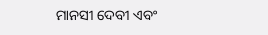ମାନସୀ ଦେବୀ ଏବଂ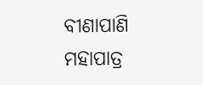ବୀଣାପାଣି ମହାପାତ୍ର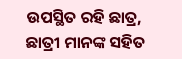ଉପସ୍ଥିତ ରହି ଛାତ୍ର, ଛାତ୍ରୀ ମାନଙ୍କ ସହିତ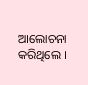ଆଲୋଚନା କରିଥିଲେ ।